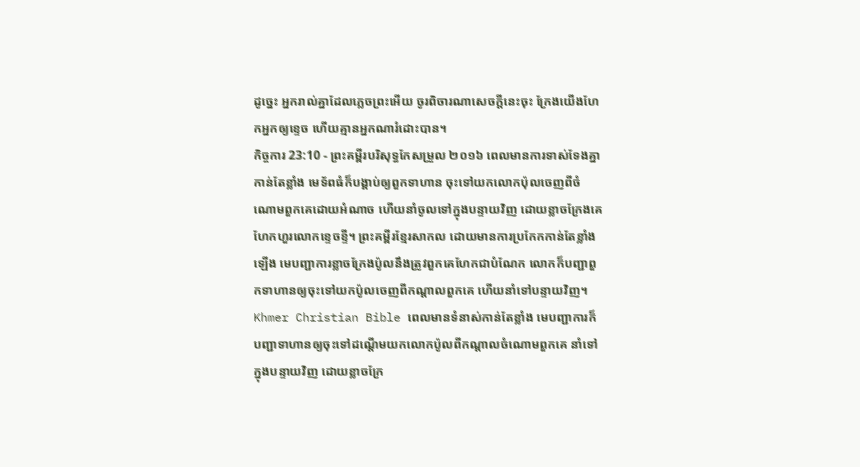ដូច្នេះ អ្នករាល់គ្នាដែលភ្លេចព្រះអើយ ចូរពិចារណាសេចក្ដីនេះចុះ ក្រែងយើងហែកអ្នកឲ្យខ្ទេច ហើយគ្មានអ្នកណារំដោះបាន។
កិច្ចការ 23:10 - ព្រះគម្ពីរបរិសុទ្ធកែសម្រួល ២០១៦ ពេលមានការទាស់ទែងគ្នាកាន់តែខ្លាំង មេទ័ពធំក៏បង្គាប់ឲ្យពួកទាហាន ចុះទៅយកលោកប៉ុលចេញពីចំណោមពួកគេដោយអំណាច ហើយនាំចូលទៅក្នុងបន្ទាយវិញ ដោយខ្លាចក្រែងគេហែកហួរលោកខ្ទេចខ្ទី។ ព្រះគម្ពីរខ្មែរសាកល ដោយមានការប្រកែកកាន់តែខ្លាំងឡើង មេបញ្ជាការខ្លាចក្រែងប៉ូលនឹងត្រូវពួកគេហែកជាបំណែក លោកក៏បញ្ជាពួកទាហានឲ្យចុះទៅយកប៉ូលចេញពីកណ្ដាលពួកគេ ហើយនាំទៅបន្ទាយវិញ។ Khmer Christian Bible ពេលមានទំនាស់កាន់តែខ្លាំង មេបញ្ជាការក៏បញ្ជាទាហានឲ្យចុះទៅដណ្ដើមយកលោកប៉ូលពីកណ្ដាលចំណោមពួកគេ នាំទៅក្នុងបន្ទាយវិញ ដោយខ្លាចក្រែ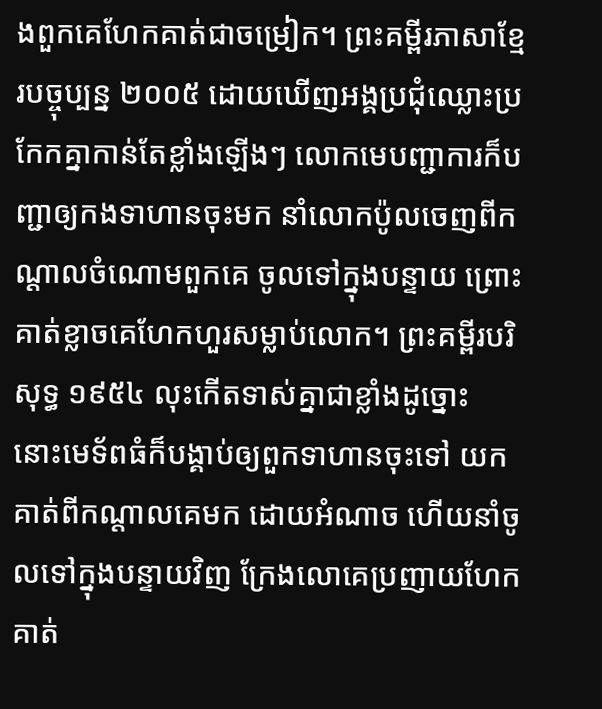ងពួកគេហែកគាត់ជាចម្រៀក។ ព្រះគម្ពីរភាសាខ្មែរបច្ចុប្បន្ន ២០០៥ ដោយឃើញអង្គប្រជុំឈ្លោះប្រកែកគ្នាកាន់តែខ្លាំងឡើងៗ លោកមេបញ្ជាការក៏បញ្ជាឲ្យកងទាហានចុះមក នាំលោកប៉ូលចេញពីកណ្ដាលចំណោមពួកគេ ចូលទៅក្នុងបន្ទាយ ព្រោះគាត់ខ្លាចគេហែកហួរសម្លាប់លោក។ ព្រះគម្ពីរបរិសុទ្ធ ១៩៥៤ លុះកើតទាស់គ្នាជាខ្លាំងដូច្នោះ នោះមេទ័ពធំក៏បង្គាប់ឲ្យពួកទាហានចុះទៅ យកគាត់ពីកណ្តាលគេមក ដោយអំណាច ហើយនាំចូលទៅក្នុងបន្ទាយវិញ ក្រែងលោគេប្រញាយហែកគាត់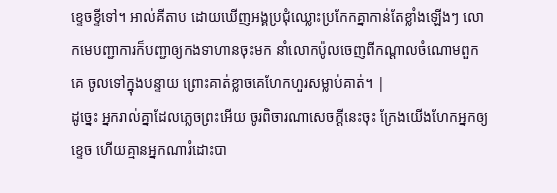ខ្ទេចខ្ទីទៅ។ អាល់គីតាប ដោយឃើញអង្គប្រជុំឈ្លោះប្រកែកគ្នាកាន់តែខ្លាំងឡើងៗ លោកមេបញ្ជាការក៏បញ្ជាឲ្យកងទាហានចុះមក នាំលោកប៉ូលចេញពីកណ្ដាលចំណោមពួកគេ ចូលទៅក្នុងបន្ទាយ ព្រោះគាត់ខ្លាចគេហែកហួរសម្លាប់គាត់។ |
ដូច្នេះ អ្នករាល់គ្នាដែលភ្លេចព្រះអើយ ចូរពិចារណាសេចក្ដីនេះចុះ ក្រែងយើងហែកអ្នកឲ្យខ្ទេច ហើយគ្មានអ្នកណារំដោះបា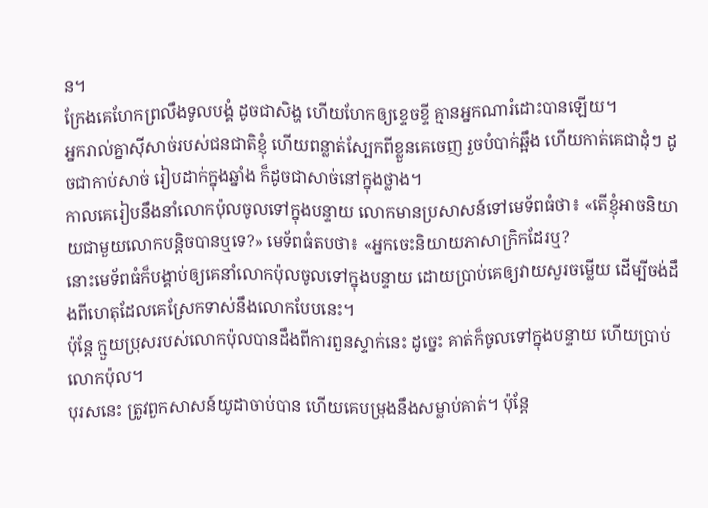ន។
ក្រែងគេហែកព្រលឹងទូលបង្គំ ដូចជាសិង្ហ ហើយហែកឲ្យខ្ទេចខ្ទី គ្មានអ្នកណារំដោះបានឡើយ។
អ្នករាល់គ្នាស៊ីសាច់របស់ជនជាតិខ្ញុំ ហើយពន្លាត់ស្បែកពីខ្លួនគេចេញ រួចបំបាក់ឆ្អឹង ហើយកាត់គេជាដុំៗ ដូចជាកាប់សាច់ រៀបដាក់ក្នុងឆ្នាំង ក៏ដូចជាសាច់នៅក្នុងថ្លាង។
កាលគេរៀបនឹងនាំលោកប៉ុលចូលទៅក្នុងបន្ទាយ លោកមានប្រសាសន៍ទៅមេទ័ពធំថា៖ «តើខ្ញុំអាចនិយាយជាមួយលោកបន្តិចបានឬទេ?» មេទ័ពធំតបថា៖ «អ្នកចេះនិយាយភាសាក្រិកដែរឬ?
នោះមេទ័ពធំក៏បង្គាប់ឲ្យគេនាំលោកប៉ុលចូលទៅក្នុងបន្ទាយ ដោយប្រាប់គេឲ្យវាយសួរចម្លើយ ដើម្បីចង់ដឹងពីហេតុដែលគេស្រែកទាស់នឹងលោកបែបនេះ។
ប៉ុន្ដែ ក្មួយប្រុសរបស់លោកប៉ុលបានដឹងពីការពួនស្ទាក់នេះ ដូច្នេះ គាត់ក៏ចូលទៅក្នុងបន្ទាយ ហើយប្រាប់លោកប៉ុល។
បុរសនេះ ត្រូវពួកសាសន៍យូដាចាប់បាន ហើយគេបម្រុងនឹងសម្លាប់គាត់។ ប៉ុន្ដែ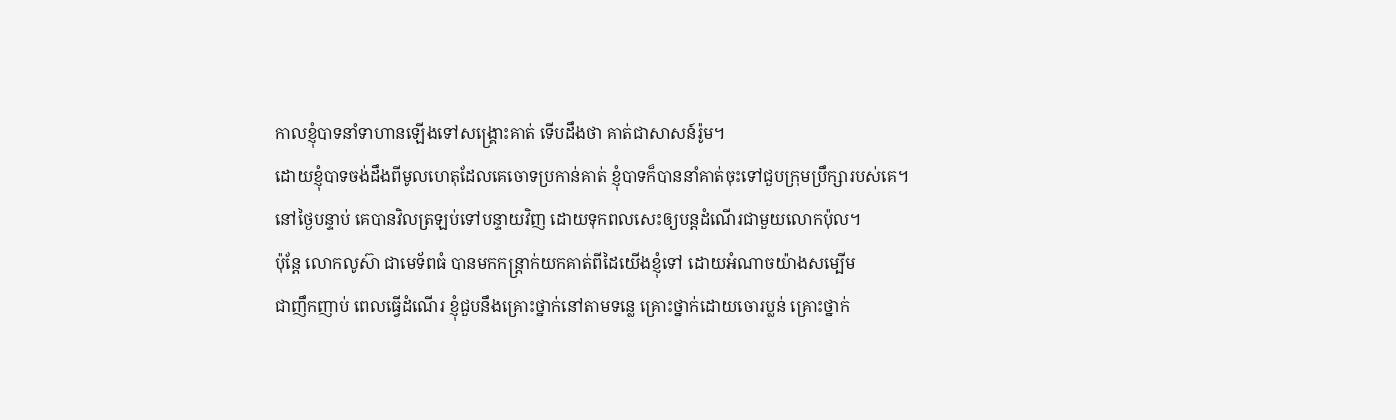កាលខ្ញុំបាទនាំទាហានឡើងទៅសង្គ្រោះគាត់ ទើបដឹងថា គាត់ជាសាសន៍រ៉ូម។
ដោយខ្ញុំបាទចង់ដឹងពីមូលហេតុដែលគេចោទប្រកាន់គាត់ ខ្ញុំបាទក៏បាននាំគាត់ចុះទៅជួបក្រុមប្រឹក្សារបស់គេ។
នៅថ្ងៃបន្ទាប់ គេបានវិលត្រឡប់ទៅបន្ទាយវិញ ដោយទុកពលសេះឲ្យបន្តដំណើរជាមួយលោកប៉ុល។
ប៉ុន្តែ លោកលូស៊ា ជាមេទ័ពធំ បានមកកន្ត្រាក់យកគាត់ពីដៃយើងខ្ញុំទៅ ដោយអំណាចយ៉ាងសម្បើម
ជាញឹកញាប់ ពេលធ្វើដំណើរ ខ្ញុំជួបនឹងគ្រោះថ្នាក់នៅតាមទន្លេ គ្រោះថ្នាក់ដោយចោរប្លន់ គ្រោះថ្នាក់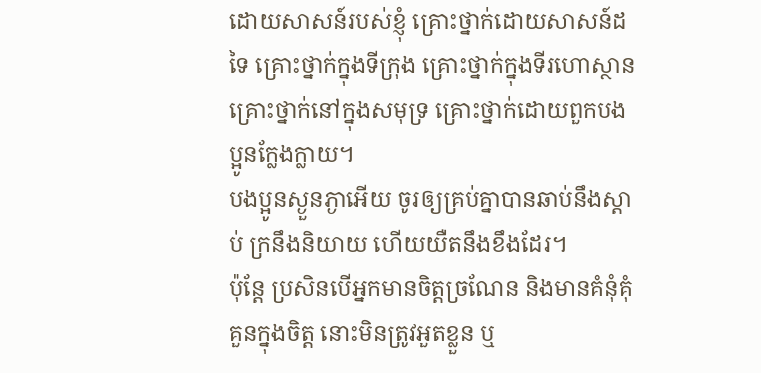ដោយសាសន៍របស់ខ្ញុំ គ្រោះថ្នាក់ដោយសាសន៍ដទៃ គ្រោះថ្នាក់ក្នុងទីក្រុង គ្រោះថ្នាក់ក្នុងទីរហោស្ថាន គ្រោះថ្នាក់នៅក្នុងសមុទ្រ គ្រោះថ្នាក់ដោយពួកបងប្អូនក្លែងក្លាយ។
បងប្អូនស្ងួនភ្ងាអើយ ចូរឲ្យគ្រប់គ្នាបានឆាប់នឹងស្តាប់ ក្រនឹងនិយាយ ហើយយឺតនឹងខឹងដែរ។
ប៉ុន្តែ ប្រសិនបើអ្នកមានចិត្តច្រណែន និងមានគំនុំគុំគួនក្នុងចិត្ត នោះមិនត្រូវអួតខ្លួន ឬ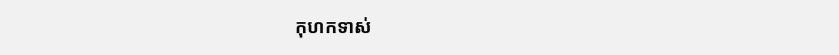កុហកទាស់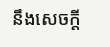នឹងសេចក្តី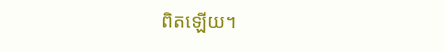ពិតឡើយ។